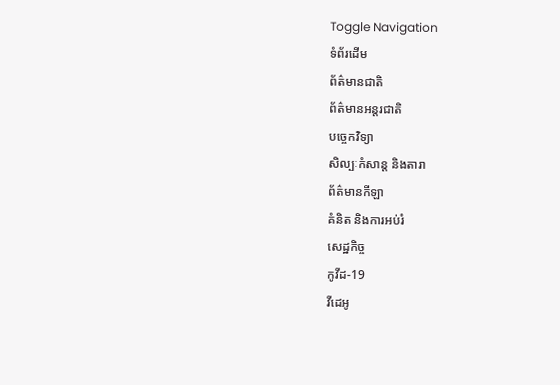Toggle Navigation
ទំព័រដើម
ព័ត៌មានជាតិ
ព័ត៌មានអន្តរជាតិ
បច្ចេកវិទ្យា
សិល្បៈកំសាន្ត និងតារា
ព័ត៌មានកីឡា
គំនិត និងការអប់រំ
សេដ្ឋកិច្ច
កូវីដ-19
វីដេអូ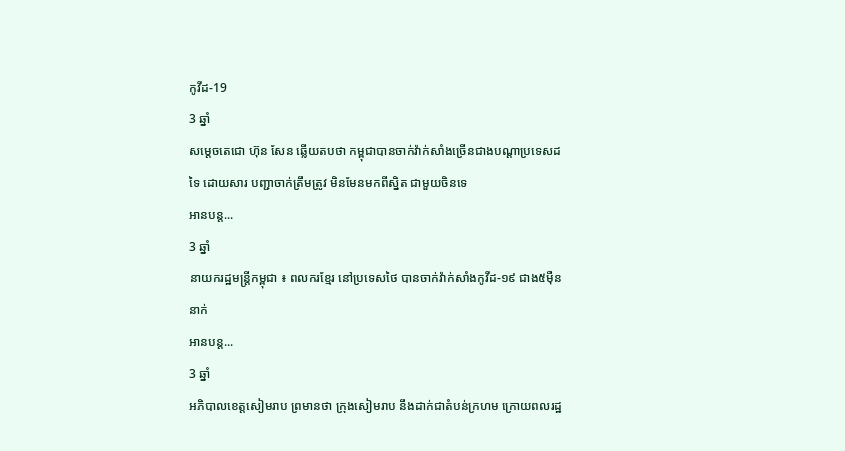កូវីដ-19
3 ឆ្នាំ
សម្ដេចតេជោ ហ៊ុន សែន ឆ្លើយតបថា កម្ពុជាបានចាក់វ៉ាក់សាំងច្រើនជាងបណ្ដាប្រទេសដទៃ ដោយសារ បញ្ជាចាក់ត្រឹមត្រូវ មិនមែនមកពីស្និត ជាមួយចិនទេ
អានបន្ត...
3 ឆ្នាំ
នាយករដ្ឋមន្ដ្រីកម្ពុជា ៖ ពលករខ្មែរ នៅប្រទេសថៃ បានចាក់វ៉ាក់សាំងកូវីដ-១៩ ជាង៥ម៉ឺននាក់
អានបន្ត...
3 ឆ្នាំ
អភិបាលខេត្តសៀមរាប ព្រមានថា ក្រុងសៀមរាប នឹងដាក់ជាតំបន់ក្រហម ក្រោយពលរដ្ឋ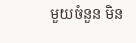មួយចំនួន មិន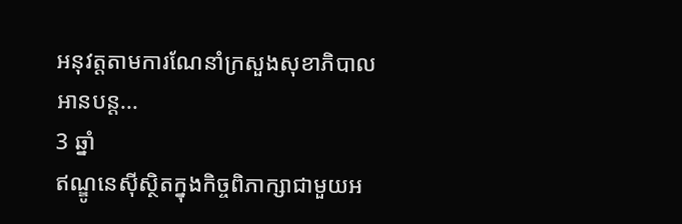អនុវត្តតាមការណែនាំក្រសួងសុខាភិបាល
អានបន្ត...
3 ឆ្នាំ
ឥណ្ឌូនេស៊ីស្ថិតក្នុងកិច្ចពិភាក្សាជាមួយអ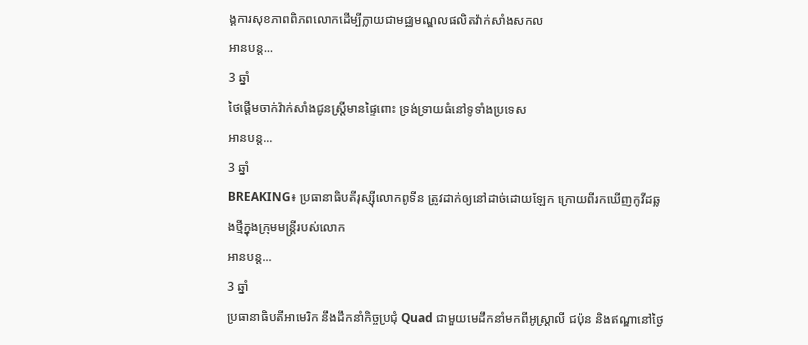ង្គការសុខភាពពិភពលោកដើម្បីក្លាយជាមជ្ឈមណ្ឌលផលិតវ៉ាក់សាំងសកល
អានបន្ត...
3 ឆ្នាំ
ថៃផ្តើមចាក់វ៉ាក់សាំងជូនស្ត្រីមានផ្ទៃពោះ ទ្រង់ទ្រាយធំនៅទូទាំងប្រទេស
អានបន្ត...
3 ឆ្នាំ
BREAKING៖ ប្រធានាធិបតីរុស្ស៊ីលោកពូទីន ត្រូវដាក់ឲ្យនៅដាច់ដោយឡែក ក្រោយពីរកឃើញកូវីដឆ្លងថ្មីក្នុងក្រុមមន្ត្រីរបស់លោក
អានបន្ត...
3 ឆ្នាំ
ប្រធានាធិបតីអាមេរិក នឹងដឹកនាំកិច្ចប្រជុំ Quad ជាមួយមេដឹកនាំមកពីអូស្រ្តាលី ជប៉ុន និងឥណ្ឌានៅថ្ងៃ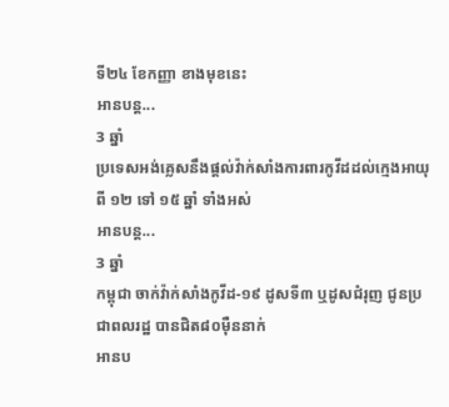ទី២៤ ខែកញ្ញា ខាងមុខនេះ
អានបន្ត...
3 ឆ្នាំ
ប្រទេសអង់គ្លេសនឹងផ្តល់វ៉ាក់សាំងការពារកូវីដដល់ក្មេងអាយុពី ១២ ទៅ ១៥ ឆ្នាំ ទាំងអស់
អានបន្ត...
3 ឆ្នាំ
កម្ពុជា ចាក់វ៉ាក់សាំងកូវីដ-១៩ ដូសទី៣ ឬដូសជំរុញ ជូនប្រជាពលរដ្ឋ បានជិត៨០ម៉ឺននាក់
អានប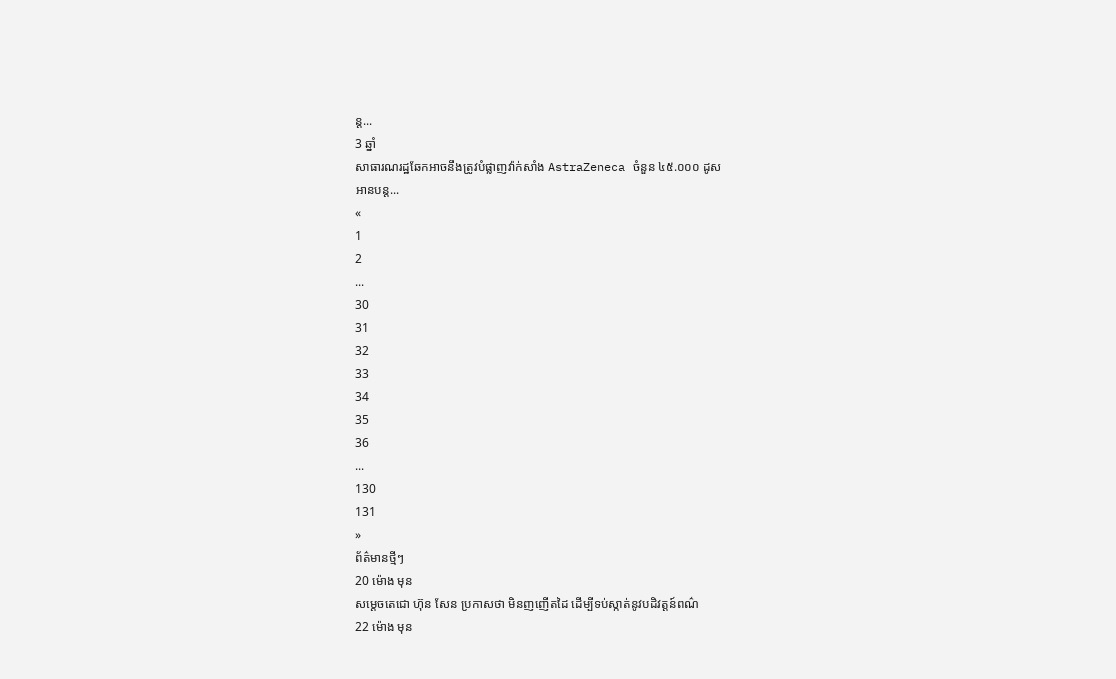ន្ត...
3 ឆ្នាំ
សាធារណរដ្ឋឆែកអាចនឹងត្រូវបំផ្លាញវ៉ាក់សាំង AstraZeneca ចំនួន ៤៥.០០០ ដូស
អានបន្ត...
«
1
2
...
30
31
32
33
34
35
36
...
130
131
»
ព័ត៌មានថ្មីៗ
20 ម៉ោង មុន
សម្ដេចតេជោ ហ៊ុន សែន ប្រកាសថា មិនញញើតដៃ ដើម្បីទប់ស្កាត់នូវបដិវត្តន៍ពណ៌
22 ម៉ោង មុន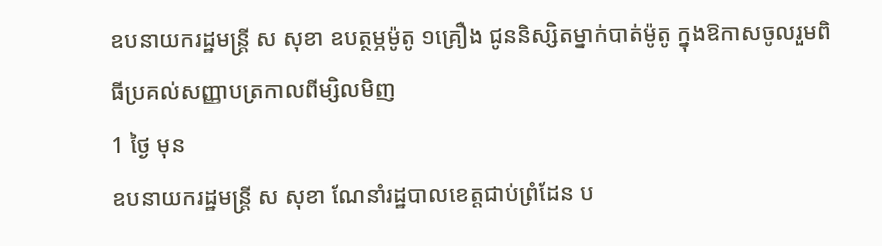ឧបនាយករដ្ឋមន្ត្រី ស សុខា ឧបត្ថម្ភម៉ូតូ ១គ្រឿង ជូននិស្សិតម្នាក់បាត់ម៉ូតូ ក្នុងឱកាសចូលរួមពិធីប្រគល់សញ្ញាបត្រកាលពីម្សិលមិញ
1 ថ្ងៃ មុន
ឧបនាយករដ្ឋមន្រ្តី ស សុខា ណែនាំរដ្ឋបាលខេត្តជាប់ព្រំដែន ប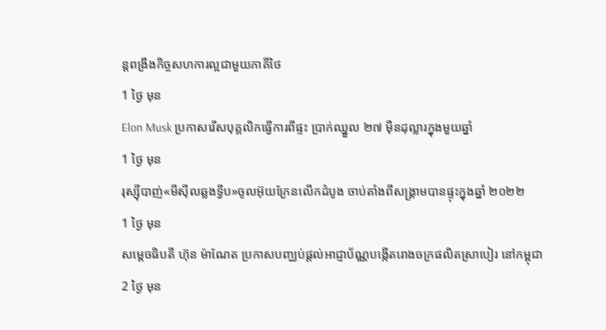ន្តពង្រឹងកិច្ចសហការល្អជាមួយភាគីថៃ
1 ថ្ងៃ មុន
Elon Musk ប្រកាសរើសបុគ្គលិកធ្វើការពីផ្ទះ ប្រាក់ឈ្នួល ២៧ ម៉ឺនដុល្លារក្នុងមួយឆ្នាំ
1 ថ្ងៃ មុន
រុស្ស៊ីបាញ់«មីស៊ីលឆ្លងទ្វីប»ចូលអ៊ុយក្រែនលើកដំបូង ចាប់តាំងពីសង្រ្គាមបានផ្ទុះក្នុងឆ្នាំ ២០២២
1 ថ្ងៃ មុន
សម្ដេចធិបតី ហ៊ុន ម៉ាណែត ប្រកាសបញ្ឈប់ផ្ដល់អាជ្ញាប័ណ្ណបង្កើតរោងចក្រផលិតស្រាបៀរ នៅកម្ពុជា
2 ថ្ងៃ មុន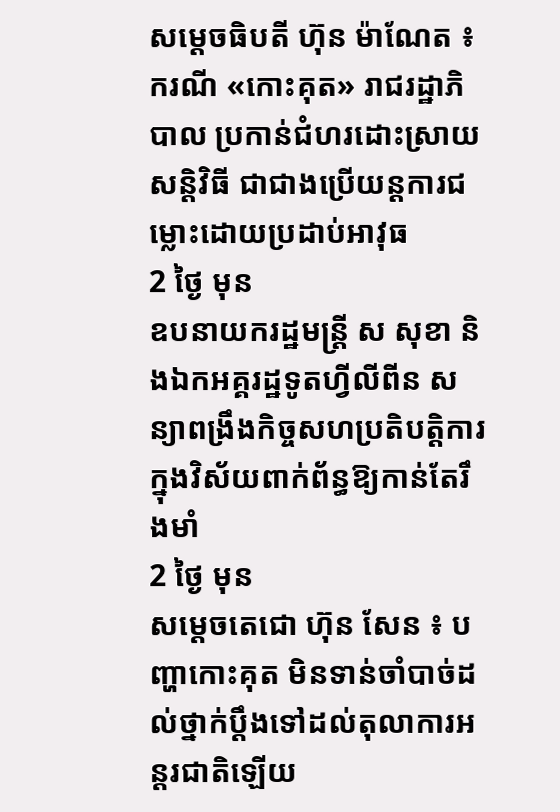សម្ដេចធិបតី ហ៊ុន ម៉ាណែត ៖ ករណី «កោះគុត» រាជរដ្ឋាភិបាល ប្រកាន់ជំហរដោះស្រាយសន្ដិវិធី ជាជាងប្រើយន្តការជម្លោះដោយប្រដាប់អាវុធ
2 ថ្ងៃ មុន
ឧបនាយករដ្ឋមន្ត្រី ស សុខា និងឯកអគ្គរដ្ឋទូតហ្វីលីពីន សន្យាពង្រឹងកិច្ចសហប្រតិបត្តិការក្នុងវិស័យពាក់ព័ន្ធឱ្យកាន់តែរឹងមាំ
2 ថ្ងៃ មុន
សម្ដេចតេជោ ហ៊ុន សែន ៖ បញ្ហាកោះគុត មិនទាន់ចាំបាច់ដល់ថ្នាក់ប្ដឹងទៅដល់តុលាការអន្តរជាតិឡើយ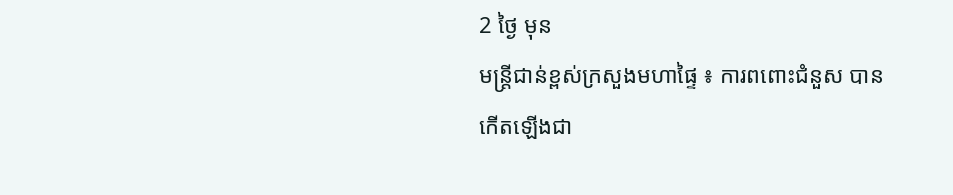2 ថ្ងៃ មុន
មន្ដ្រីជាន់ខ្ពស់ក្រសួងមហាផ្ទៃ ៖ ការពពោះជំនួស បានកើតឡើងជា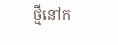ថ្មីនៅក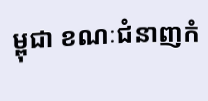ម្ពុជា ខណៈជំនាញកំ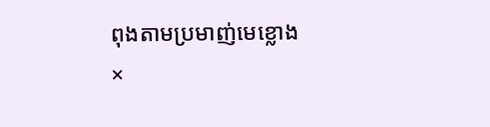ពុងតាមប្រមាញ់មេខ្លោង
×